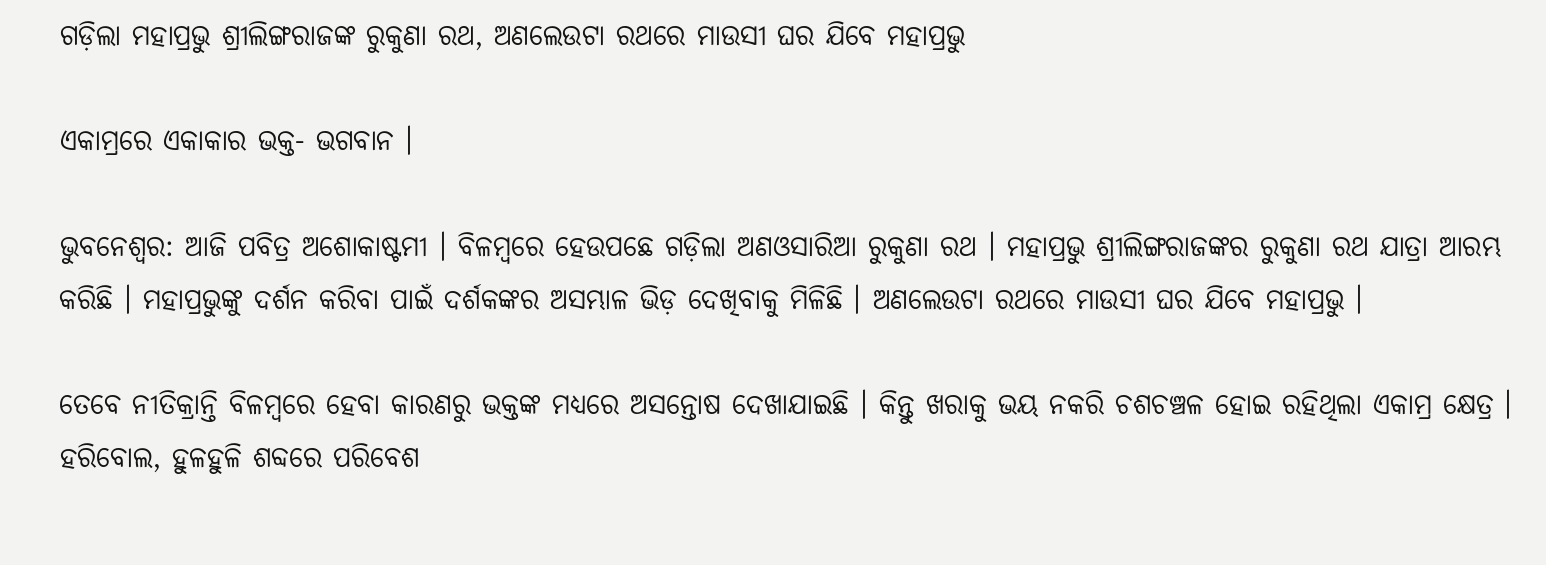ଗଡ଼ିଲା ମହାପ୍ରଭୁ ଶ୍ରୀଲିଙ୍ଗରାଜଙ୍କ ରୁକୁଣା ରଥ, ଅଣଲେଉଟା ରଥରେ ମାଉସୀ ଘର ଯିବେ ମହାପ୍ରଭୁ

ଏକାମ୍ରରେ ଏକାକାର ଭକ୍ତ- ଭଗବାନ ।

ଭୁବନେଶ୍ବର: ଆଜି ପବିତ୍ର ଅଶୋକାଷ୍ଟମୀ । ବିଳମ୍ବରେ ହେଉପଛେ ଗଡ଼ିଲା ଅଣଓସାରିଆ ରୁକୁଣା ରଥ । ମହାପ୍ରଭୁ ଶ୍ରୀଲିଙ୍ଗରାଜଙ୍କର ରୁକୁଣା ରଥ ଯାତ୍ରା ଆରମ୍ଭ କରିଛି । ମହାପ୍ରଭୁଙ୍କୁ ଦର୍ଶନ କରିବା ପାଇଁ ଦର୍ଶକଙ୍କର ଅସମ୍ଭାଳ ଭିଡ଼ ଦେଖିବାକୁ ମିଳିଛି । ଅଣଲେଉଟା ରଥରେ ମାଉସୀ ଘର ଯିବେ ମହାପ୍ରଭୁ ।

ତେବେ ନୀତିକ୍ରାନ୍ତି ବିଳମ୍ବରେ ହେବା କାରଣରୁ ଭକ୍ତଙ୍କ ମଧ୍ୟରେ ଅସନ୍ତୋଷ ଦେଖାଯାଇଛି । କିନ୍ତୁ ଖରାକୁ ଭୟ ନକରି ଚଶଚଞ୍ଚଳ ହୋଇ ରହିଥିଲା ଏକାମ୍ର କ୍ଷେତ୍ର । ହରିବୋଲ, ହୁଳହୁଳି ଶବ୍ଦରେ ପରିବେଶ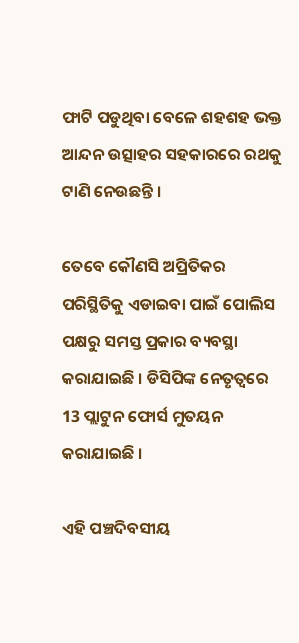ଫାଟି ପଡୁଥିବା ବେଳେ ଶହଶହ ଭକ୍ତ ଆନ୍ଦନ ଉତ୍ସାହର ସହକାରରେ ରଥକୁ ଟାଣି ନେଉଛନ୍ତି ।

ତେବେ କୌଣସି ଅପ୍ରିତିକର ପରିସ୍ଥିତିକୁ ଏଡାଇବା ପାଇଁ ପୋଲିସ ପକ୍ଷରୁ ସମସ୍ତ ପ୍ରକାର ବ୍ୟବସ୍ଥା କରାଯାଇଛି । ଡିସିପିଙ୍କ ନେତୃତ୍ବରେ 13 ପ୍ଲାଟୁନ ଫୋର୍ସ ମୁତୟନ କରାଯାଇଛି ।

ଏହି ପଞ୍ଚଦିବସୀୟ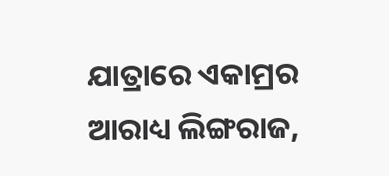ଯାତ୍ରାରେ ଏକାମ୍ରର ଆରାଧ୍ୟ ଲିଙ୍ଗରାଜ,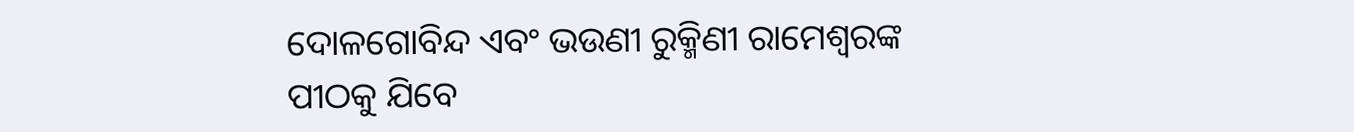ଦୋଳଗୋବିନ୍ଦ ଏବଂ ଭଉଣୀ ରୁକ୍ମିଣୀ ରାମେଶ୍ବରଙ୍କ ପୀଠକୁ ଯିବେ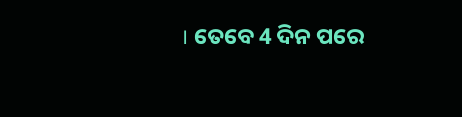। ତେବେ 4 ଦିନ ପରେ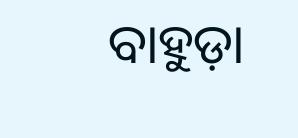ବାହୁଡ଼ା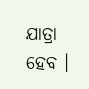ଯାତ୍ରା ହେବ ।